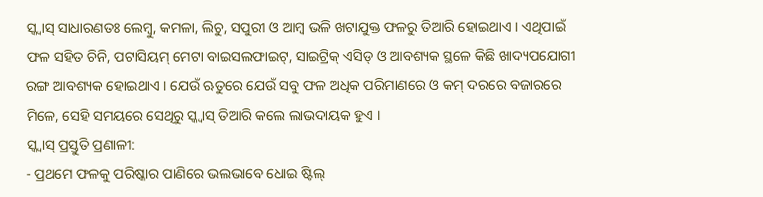ସ୍କ୍ୱାସ୍ ସାଧାରଣତଃ ଲେମ୍ବୁ, କମଳା, ଲିଚୁ, ସପୁରୀ ଓ ଆମ୍ବ ଭଳି ଖଟାଯୁକ୍ତ ଫଳରୁ ତିଆରି ହୋଇଥାଏ । ଏଥିପାଇଁ ଫଳ ସହିତ ଚିନି, ପଟାସିୟମ୍ ମେଟା ବାଇସଲଫାଇଟ୍, ସାଇଟ୍ରିକ୍ ଏସିଡ୍ ଓ ଆବଶ୍ୟକ ସ୍ଥଳେ କିଛି ଖାଦ୍ୟପଯୋଗୀ ରଙ୍ଗ ଆବଶ୍ୟକ ହୋଇଥାଏ । ଯେଉଁ ଋତୁରେ ଯେଉଁ ସବୁ ଫଳ ଅଧିକ ପରିମାଣରେ ଓ କମ୍ ଦରରେ ବଜାରରେ ମିଳେ, ସେହି ସମୟରେ ସେଥିରୁ ସ୍କ୍ୱାସ୍ ତିଆରି କଲେ ଲାଭଦାୟକ ହୁଏ ।
ସ୍କ୍ୱାସ୍ ପ୍ରସ୍ତୁତି ପ୍ରଣାଳୀ:
- ପ୍ରଥମେ ଫଳକୁ ପରିଷ୍କାର ପାଣିରେ ଭଲଭାବେ ଧୋଇ ଷ୍ଟିଲ୍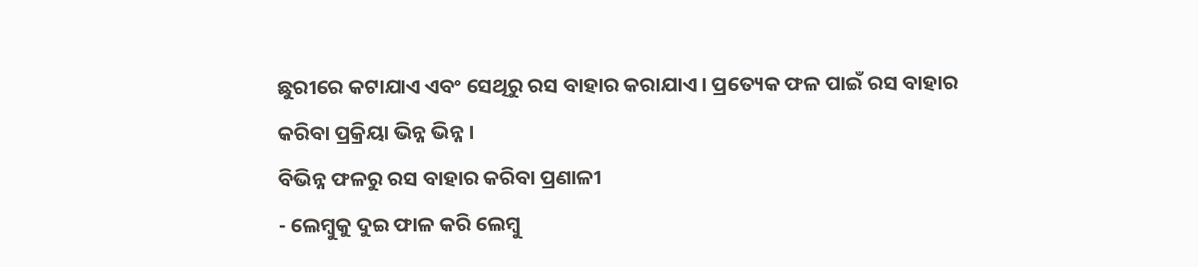ଛୁରୀରେ କଟାଯାଏ ଏବଂ ସେଥିରୁ ରସ ବାହାର କରାଯାଏ । ପ୍ରତ୍ୟେକ ଫଳ ପାଇଁ ରସ ବାହାର କରିବା ପ୍ରକ୍ରିୟା ଭିନ୍ନ ଭିନ୍ନ ।
ବିଭିନ୍ନ ଫଳରୁ ରସ ବାହାର କରିବା ପ୍ରଣାଳୀ
- ଲେମ୍ବୁକୁ ଦୁଇ ଫାଳ କରି ଲେମ୍ବୁ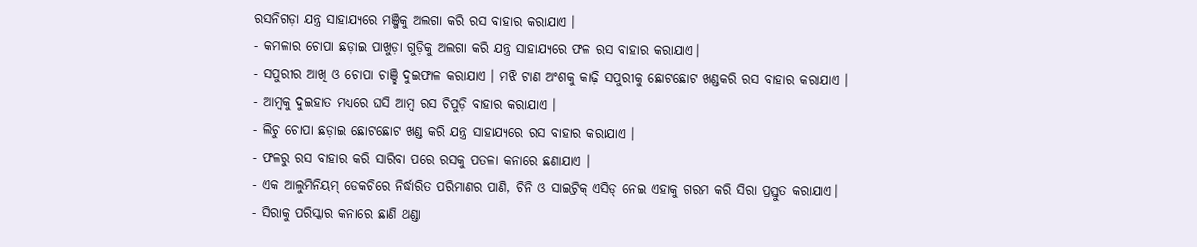ରସନିଗଡ଼ା ଯନ୍ତ୍ର ସାହାଯ୍ୟରେ ମଞ୍ଜିକୁ ଅଲଗା କରି ରସ ବାହାର କରାଯାଏ ।
- କମଳାର ଚୋପା ଛଡ଼ାଇ ପାଖୁଡ଼ା ଗୁଡ଼ିକୁ ଅଲଗା କରି ଯନ୍ତ୍ର ସାହାଯ୍ୟରେ ଫଳ ରସ ବାହାର କରାଯାଏ।
- ସପୁରୀର ଆଖି ଓ ଚୋପା ଚାଞ୍ଛି ଦୁଇଫାଳ କରାଯାଏ । ମଝି ଟାଣ ଅଂଶକୁ କାଢ଼ି ସପୁରୀକୁ ଛୋଟଛୋଟ ଖଣ୍ଡକରି ରସ ବାହାର କରାଯାଏ ।
- ଆମ୍ବକୁ ଦୁଇହାତ ମଧ୍ୟରେ ଘସି ଆମ୍ବ ରସ ଚିପୁଡ଼ି ବାହାର କରାଯାଏ ।
- ଲିଚୁ ଚୋପା ଛଡ଼ାଇ ଛୋଟଛୋଟ ଖଣ୍ଡ କରି ଯନ୍ତ୍ର ସାହାଯ୍ୟରେ ରସ ବାହାର କରାଯାଏ ।
- ଫଳରୁ ରସ ବାହାର କରି ସାରିବା ପରେ ରସକୁ ପତଳା କନାରେ ଛଣାଯାଏ ।
- ଏକ ଆଲୁମିନିୟମ୍ ଡେକଚିରେ ନିର୍ଦ୍ଧାରିତ ପରିମାଣର ପାଣି, ଚିନି ଓ ସାଇଟ୍ରିକ୍ ଏସିଡ୍ ନେଇ ଏହାକୁ ଗରମ କରି ସିରା ପ୍ରସ୍ତୁତ କରାଯାଏ।
- ସିରାକୁ ପରିସ୍କାର କନାରେ ଛାଣି ଥଣ୍ଡା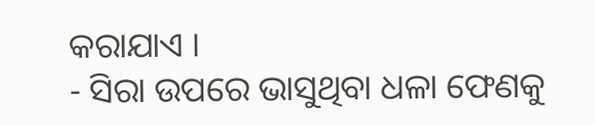କରାଯାଏ ।
- ସିରା ଉପରେ ଭାସୁଥିବା ଧଳା ଫେଣକୁ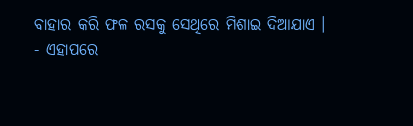ବାହାର କରି ଫଳ ରସକୁ ସେଥିରେ ମିଶାଇ ଦିଆଯାଏ ।
- ଏହାପରେ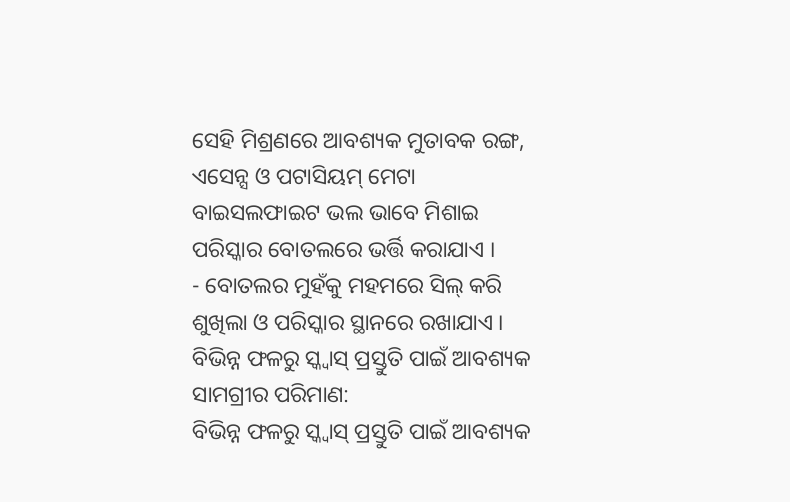ସେହି ମିଶ୍ରଣରେ ଆବଶ୍ୟକ ମୁତାବକ ରଙ୍ଗ, ଏସେନ୍ସ ଓ ପଟାସିୟମ୍ ମେଟା ବାଇସଲଫାଇଟ ଭଲ ଭାବେ ମିଶାଇ ପରିସ୍କାର ବୋତଲରେ ଭର୍ତ୍ତି କରାଯାଏ ।
- ବୋତଲର ମୁହଁକୁ ମହମରେ ସିଲ୍ କରି ଶୁଖିଲା ଓ ପରିସ୍କାର ସ୍ଥାନରେ ରଖାଯାଏ ।
ବିଭିନ୍ନ ଫଳରୁ ସ୍କ୍ୱାସ୍ ପ୍ରସ୍ତୁତି ପାଇଁ ଆବଶ୍ୟକ ସାମଗ୍ରୀର ପରିମାଣ:
ବିଭିନ୍ନ ଫଳରୁ ସ୍କ୍ୱାସ୍ ପ୍ରସ୍ତୁତି ପାଇଁ ଆବଶ୍ୟକ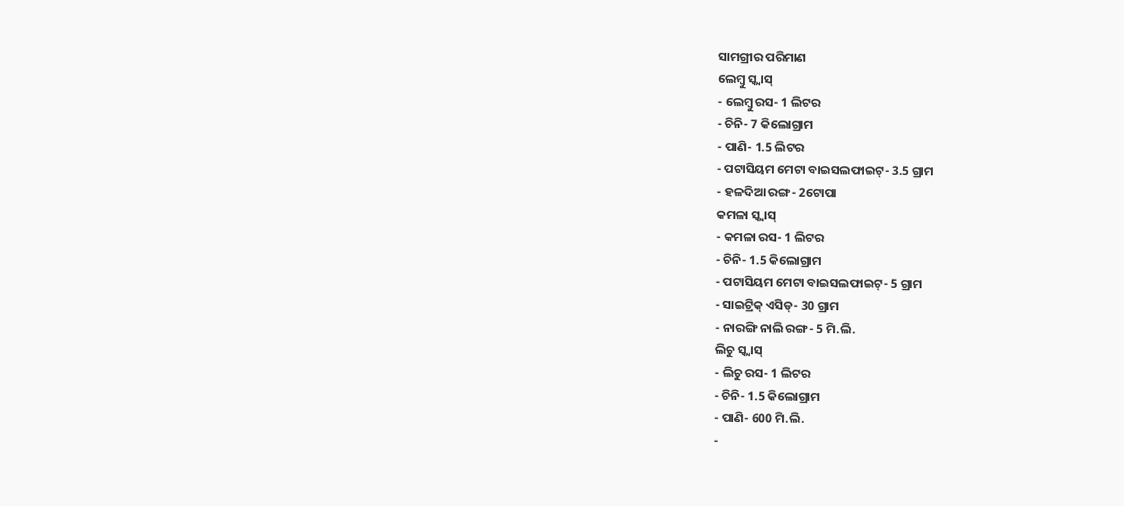ସାମଗ୍ରୀର ପରିମାଣ
ଲେମ୍ବୁ ସ୍କ୍ୱାସ୍
- ଲେମ୍ବୁ ରସ- 1 ଲିଟର
- ଚିନି- 7 କିଲୋଗ୍ରାମ
- ପାଣି- 1.5 ଲିଟର
- ପଟାସିୟମ ମେଟା ବାଇସଲଫାଇଟ୍- 3.5 ଗ୍ରାମ
- ହଳଦିଆ ରଙ୍ଗ- 2ଟୋପା
କମଳା ସ୍କ୍ୱାସ୍
- କମଳା ରସ- 1 ଲିଟର
- ଚିନି- 1.5 କିଲୋଗ୍ରାମ
- ପଟାସିୟମ ମେଟା ବାଇସଲଫାଇଟ୍- 5 ଗ୍ରାମ
- ସାଇଟ୍ରିକ୍ ଏସିଡ୍- 30 ଗ୍ରାମ
- ନାରଙ୍ଗି ନାଲି ରଙ୍ଗ- 5 ମି.ଲି.
ଲିଚୁ ସ୍କ୍ୱାସ୍
- ଲିଚୁ ରସ- 1 ଲିଟର
- ଚିନି- 1.5 କିଲୋଗ୍ରାମ
- ପାଣି- 600 ମି.ଲି.
-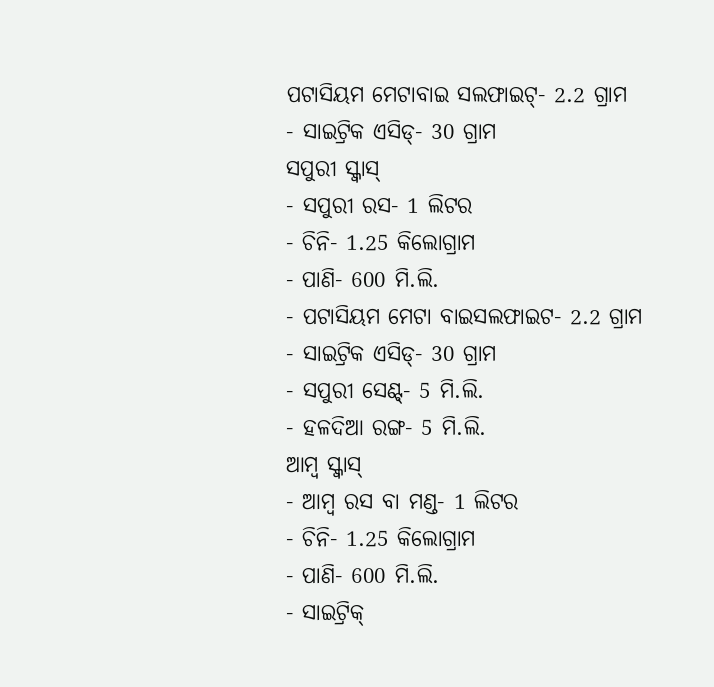ପଟାସିୟମ ମେଟାବାଇ ସଲଫାଇଟ୍- 2.2 ଗ୍ରାମ
- ସାଇଟ୍ରିକ ଏସିଡ୍- 30 ଗ୍ରାମ
ସପୁରୀ ସ୍କ୍ୱାସ୍
- ସପୁରୀ ରସ- 1 ଲିଟର
- ଚିନି- 1.25 କିଲୋଗ୍ରାମ
- ପାଣି- 600 ମି.ଲି.
- ପଟାସିୟମ ମେଟା ବାଇସଲଫାଇଟ- 2.2 ଗ୍ରାମ
- ସାଇଟ୍ରିକ ଏସିଡ୍- 30 ଗ୍ରାମ
- ସପୁରୀ ସେଣ୍ଟ୍- 5 ମି.ଲି.
- ହଳଦିଆ ରଙ୍ଗ- 5 ମି.ଲି.
ଆମ୍ବ ସ୍କ୍ୱାସ୍
- ଆମ୍ବ ରସ ବା ମଣ୍ଡ- 1 ଲିଟର
- ଚିନି- 1.25 କିଲୋଗ୍ରାମ
- ପାଣି- 600 ମି.ଲି.
- ସାଇଟ୍ରିକ୍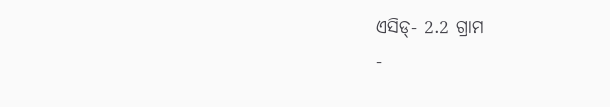ଏସିଡ୍- 2.2 ଗ୍ରାମ
-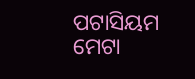ପଟାସିୟମ ମେଟା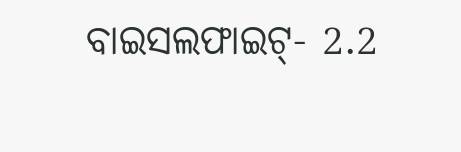ବାଇସଲଫାଇଟ୍- 2.2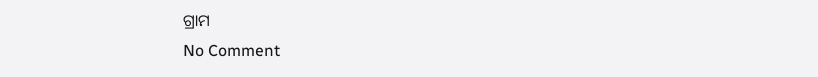ଗ୍ରାମ
No Comment